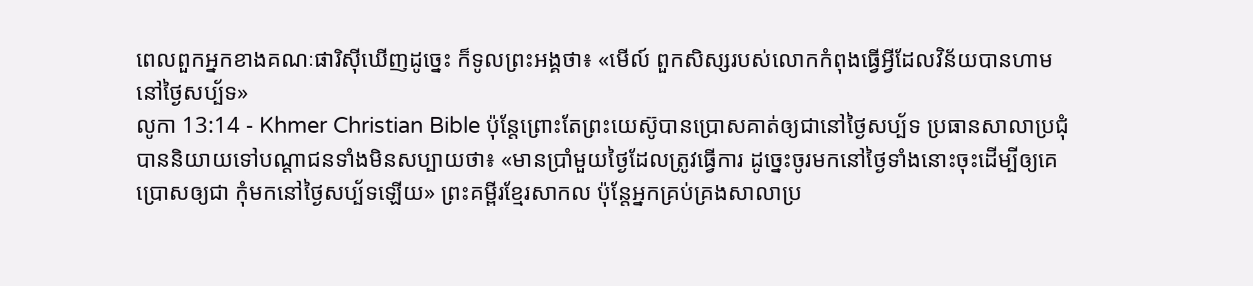ពេលពួកអ្នកខាងគណៈផារិស៊ីឃើញដូច្នេះ ក៏ទូលព្រះអង្គថា៖ «មើល៍ ពួកសិស្សរបស់លោកកំពុងធ្វើអ្វីដែលវិន័យបានហាមនៅថ្ងៃសប្ប័ទ»
លូកា 13:14 - Khmer Christian Bible ប៉ុន្ដែព្រោះតែព្រះយេស៊ូបានប្រោសគាត់ឲ្យជានៅថ្ងៃសប្ប័ទ ប្រធានសាលាប្រជុំបាននិយាយទៅបណ្ដាជនទាំងមិនសប្បាយថា៖ «មានប្រាំមួយថ្ងៃដែលត្រូវធ្វើការ ដូច្នេះចូរមកនៅថ្ងៃទាំងនោះចុះដើម្បីឲ្យគេប្រោសឲ្យជា កុំមកនៅថ្ងៃសប្ប័ទឡើយ» ព្រះគម្ពីរខ្មែរសាកល ប៉ុន្តែអ្នកគ្រប់គ្រងសាលាប្រ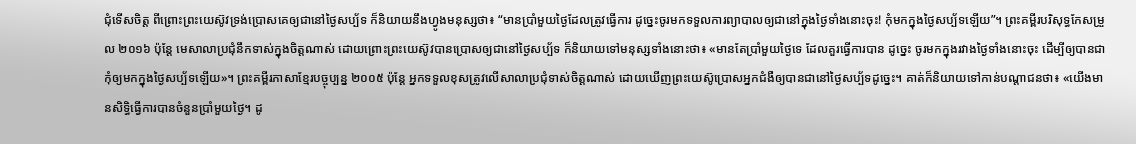ជុំទើសចិត្ត ពីព្រោះព្រះយេស៊ូវទ្រង់ប្រោសគេឲ្យជានៅថ្ងៃសប្ប័ទ ក៏និយាយនឹងហ្វូងមនុស្សថា៖ “មានប្រាំមួយថ្ងៃដែលត្រូវធ្វើការ ដូច្នេះចូរមកទទួលការព្យាបាលឲ្យជានៅក្នុងថ្ងៃទាំងនោះចុះ! កុំមកក្នុងថ្ងៃសប្ប័ទឡើយ”។ ព្រះគម្ពីរបរិសុទ្ធកែសម្រួល ២០១៦ ប៉ុន្តែ មេសាលាប្រជុំនឹកទាស់ក្នុងចិត្តណាស់ ដោយព្រោះព្រះយេស៊ូវបានប្រោសឲ្យជានៅថ្ងៃសប្ប័ទ ក៏និយាយទៅមនុស្សទាំងនោះថា៖ «មានតែប្រាំមួយថ្ងៃទេ ដែលគួរធ្វើការបាន ដូច្នេះ ចូរមកក្នុងរវាងថ្ងៃទាំងនោះចុះ ដើម្បីឲ្យបានជា កុំឲ្យមកក្នុងថ្ងៃសប្ប័ទឡើយ»។ ព្រះគម្ពីរភាសាខ្មែរបច្ចុប្បន្ន ២០០៥ ប៉ុន្តែ អ្នកទទួលខុសត្រូវលើសាលាប្រជុំទាស់ចិត្តណាស់ ដោយឃើញព្រះយេស៊ូប្រោសអ្នកជំងឺឲ្យបានជានៅថ្ងៃសប្ប័ទដូច្នេះ។ គាត់ក៏និយាយទៅកាន់បណ្ដាជនថា៖ «យើងមានសិទ្ធិធ្វើការបានចំនួនប្រាំមួយថ្ងៃ។ ដូ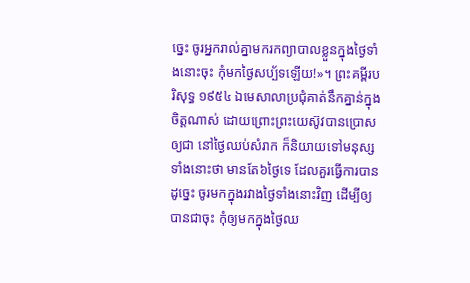ច្នេះ ចូរអ្នករាល់គ្នាមករកព្យាបាលខ្លួនក្នុងថ្ងៃទាំងនោះចុះ កុំមកថ្ងៃសប្ប័ទឡើយ!»។ ព្រះគម្ពីរបរិសុទ្ធ ១៩៥៤ ឯមេសាលាប្រជុំគាត់នឹកគ្នាន់ក្នុងចិត្តណាស់ ដោយព្រោះព្រះយេស៊ូវបានប្រោសឲ្យជា នៅថ្ងៃឈប់សំរាក ក៏និយាយទៅមនុស្សទាំងនោះថា មានតែ៦ថ្ងៃទេ ដែលគួរធ្វើការបាន ដូច្នេះ ចូរមកក្នុងរវាងថ្ងៃទាំងនោះវិញ ដើម្បីឲ្យបានជាចុះ កុំឲ្យមកក្នុងថ្ងៃឈ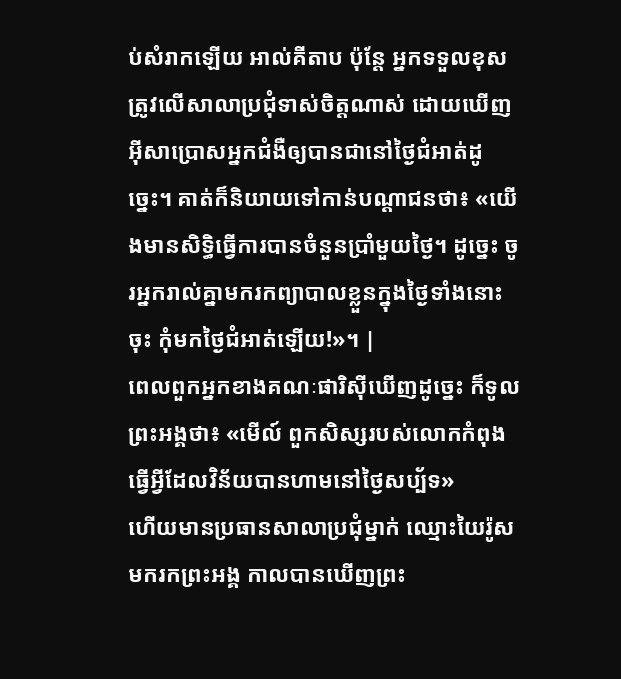ប់សំរាកឡើយ អាល់គីតាប ប៉ុន្តែ អ្នកទទួលខុសត្រូវលើសាលាប្រជុំទាស់ចិត្ដណាស់ ដោយឃើញអ៊ីសាប្រោសអ្នកជំងឺឲ្យបានជានៅថ្ងៃជំអាត់ដូច្នេះ។ គាត់ក៏និយាយទៅកាន់បណ្ដាជនថា៖ «យើងមានសិទ្ធិធ្វើការបានចំនួនប្រាំមួយថ្ងៃ។ ដូច្នេះ ចូរអ្នករាល់គ្នាមករកព្យាបាលខ្លួនក្នុងថ្ងៃទាំងនោះចុះ កុំមកថ្ងៃជំអាត់ឡើយ!»។ |
ពេលពួកអ្នកខាងគណៈផារិស៊ីឃើញដូច្នេះ ក៏ទូលព្រះអង្គថា៖ «មើល៍ ពួកសិស្សរបស់លោកកំពុងធ្វើអ្វីដែលវិន័យបានហាមនៅថ្ងៃសប្ប័ទ»
ហើយមានប្រធានសាលាប្រជុំម្នាក់ ឈ្មោះយៃរ៉ូសមករកព្រះអង្គ កាលបានឃើញព្រះ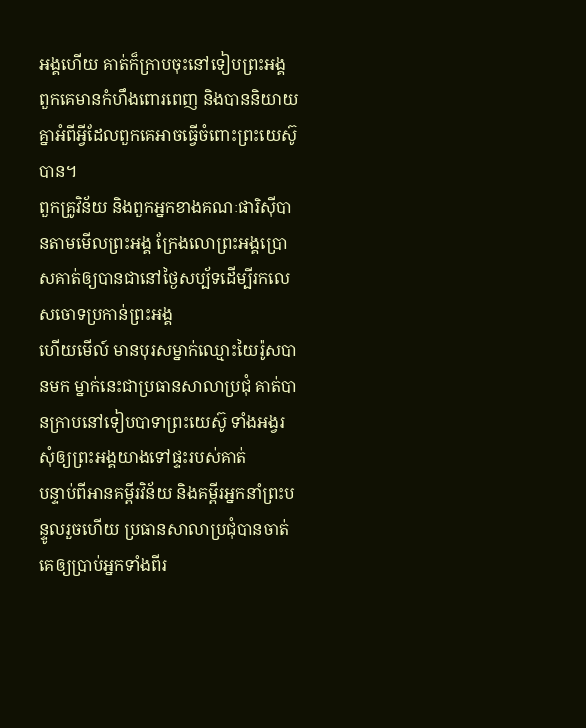អង្គហើយ គាត់ក៏ក្រាបចុះនៅទៀបព្រះអង្គ
ពួកគេមានកំហឹងពោរពេញ និងបាននិយាយគ្នាអំពីអ្វីដែលពួកគេអាចធ្វើចំពោះព្រះយេស៊ូបាន។
ពួកគ្រូវិន័យ និងពួកអ្នកខាងគណៈផារិស៊ីបានតាមមើលព្រះអង្គ ក្រែងលោព្រះអង្គប្រោសគាត់ឲ្យបានជានៅថ្ងៃសប្ប័ទដើម្បីរកលេសចោទប្រកាន់ព្រះអង្គ
ហើយមើល៍ មានបុរសម្នាក់ឈ្មោះយៃរ៉ូសបានមក ម្នាក់នេះជាប្រធានសាលាប្រជុំ គាត់បានក្រាបនៅទៀបបាទាព្រះយេស៊ូ ទាំងអង្វរសុំឲ្យព្រះអង្គយាងទៅផ្ទះរបស់គាត់
បន្ទាប់ពីអានគម្ពីរវិន័យ និងគម្ពីរអ្នកនាំព្រះបន្ទូលរួចហើយ ប្រធានសាលាប្រជុំបានចាត់គេឲ្យប្រាប់អ្នកទាំងពីរ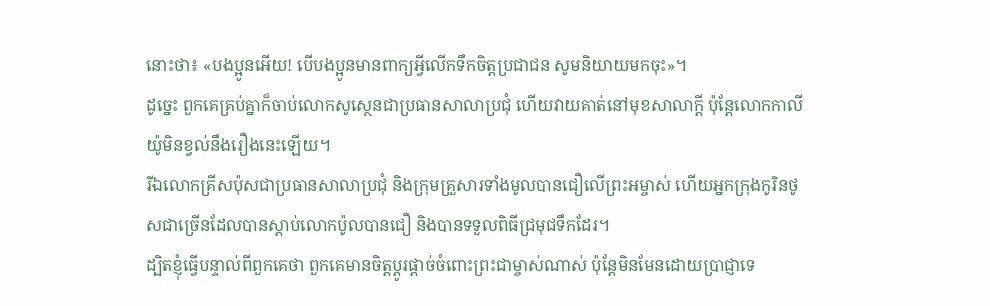នោះថា៖ «បងប្អូនអើយ! បើបងប្អូនមានពាក្យអ្វីលើកទឹកចិត្ដប្រជាជន សូមនិយាយមកចុះ»។
ដូច្នេះ ពួកគេគ្រប់គ្នាក៏ចាប់លោកសូស្ថេនជាប្រធានសាលាប្រជុំ ហើយវាយគាត់នៅមុខសាលាក្ដី ប៉ុន្ដែលោកកាលីយ៉ូមិនខ្វល់នឹងរឿងនេះឡើយ។
រីឯលោកគ្រីសប៉ុសជាប្រធានសាលាប្រជុំ និងក្រុមគ្រួសារទាំងមូលបានជឿលើព្រះអម្ចាស់ ហើយអ្នកក្រុងកូរិនថូសជាច្រើនដែលបានស្ដាប់លោកប៉ូលបានជឿ និងបានទទួលពិធីជ្រមុជទឹកដែរ។
ដ្បិតខ្ញុំធ្វើបន្ទាល់ពីពួកគេថា ពួកគេមានចិត្ដប្ដូរផ្ដាច់ចំពោះព្រះជាម្ចាស់ណាស់ ប៉ុន្ដែមិនមែនដោយប្រាជ្ញាទេ